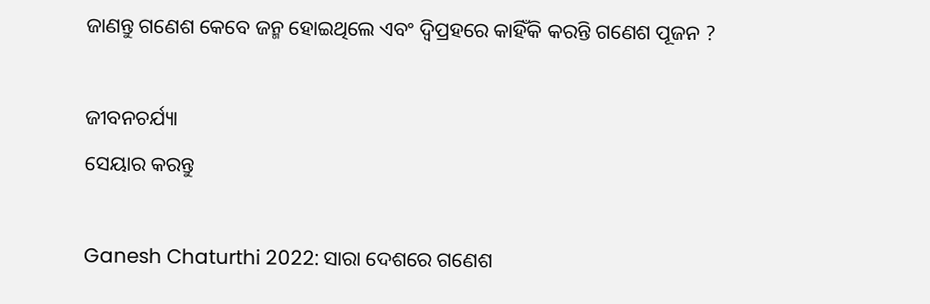ଜାଣନ୍ତୁ ଗଣେଶ କେବେ ଜନ୍ମ ହୋଇଥିଲେ ଏବଂ ଦ୍ୱିପ୍ରହରେ କାହିଁକି କରନ୍ତି ଗଣେଶ ପୂଜନ ?

ଜୀବନଚର୍ଯ୍ୟା
ସେୟାର କରନ୍ତୁ

Ganesh Chaturthi 2022: ସାରା ଦେଶରେ ଗଣେଶ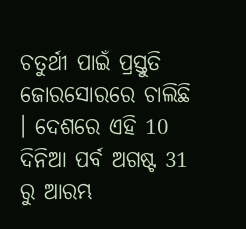ଚତୁର୍ଥୀ ପାଇଁ ପ୍ରସ୍ତୁତି ଜୋରସୋରରେ ଚାଲିଛି । ଦେଶରେ ଏହି 10 ଦିନିଆ ପର୍ବ ଅଗଷ୍ଟ 31 ରୁ ଆରମ୍ଭ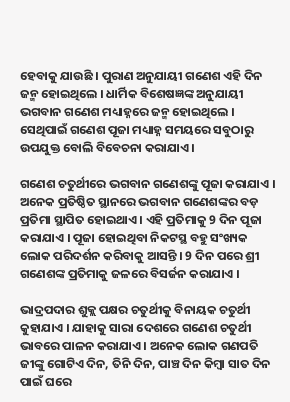ହେବାକୁ ଯାଉଛି । ପୁରାଣ ଅନୁଯାୟୀ ଗଣେଶ ଏହି ଦିନ ଜନ୍ମ ହୋଇଥିଲେ । ଧାର୍ମିକ ବିଶେଷଜ୍ଞଙ୍କ ଅନୁଯାୟୀ ଭଗବାନ ଗଣେଶ ମଧ୍ୟାହ୍ନରେ ଜନ୍ମ ହୋଇଥିଲେ । ସେଥିପାଇଁ ଗଣେଶ ପୂଜା ମଧ୍ୟାହ୍ନ ସମୟରେ ସବୁଠାରୁ ଉପଯୁକ୍ତ ବୋଲି ବିବେଚନା କରାଯାଏ ।

ଗଣେଶ ଚତୁର୍ଥୀରେ ଭଗବାନ ଗଣେଶଙ୍କୁ ପୂଜା କରାଯାଏ । ଅନେକ ପ୍ରତିଷ୍ଠିତ ସ୍ଥାନରେ ଭଗବାନ ଗଣେଶଙ୍କର ବଡ଼ ପ୍ରତିମା ସ୍ଥାପିତ ହୋଇଥାଏ । ଏହି ପ୍ରତିମାକୁ 9 ଦିନ ପୂଜା କରାଯାଏ । ପୂଜା ହୋଇଥିବା ନିକଟସ୍ଥ ବହୁ ସଂଖ୍ୟକ ଲୋକ ପରିଦର୍ଶନ କରିବାକୁ ଆସନ୍ତି । 9 ଦିନ ପରେ ଶ୍ରୀ ଗଣେଶଙ୍କ ପ୍ରତିମାକୁ ଜଳରେ ବିସର୍ଜନ କରାଯାଏ ।

ଭାଦ୍ରପଦାର ଶୁକ୍ଲ ପକ୍ଷର ଚତୁର୍ଥୀକୁ ବିନାୟକ ଚତୁର୍ଥୀ କୁହାଯାଏ । ଯାହାକୁ ସାରା ଦେଶରେ ଗଣେଶ ଚତୁର୍ଥୀ ଭାବରେ ପାଳନ କରାଯାଏ । ଅନେକ ଲୋକ ଗଣପତି ଜୀଙ୍କୁ ଗୋଟିଏ ଦିନ, ତିନି ଦିନ, ପାଞ୍ଚ ଦିନ କିମ୍ବା ସାତ ଦିନ ପାଇଁ ଘରେ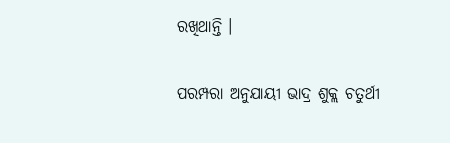ରଖିଥାନ୍ତି ।

ପରମ୍ପରା ଅନୁଯାୟୀ ଭାଦ୍ର ଶୁକ୍ଲ ଚତୁର୍ଥୀ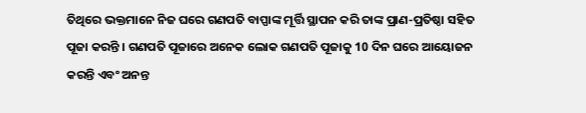ତିଥିରେ ଭକ୍ତମାନେ ନିଜ ଘରେ ଗଣପତି ବାପ୍ପାଙ୍କ ମୂର୍ତ୍ତି ସ୍ଥାପନ କରି ତାଙ୍କ ପ୍ରାଣ-ପ୍ରତିଷ୍ଠା ସହିତ ପୂଜା କରନ୍ତି । ଗଣପତି ପୂଜାରେ ଅନେକ ଲୋକ ଗଣପତି ପୂଜାକୁ 10 ଦିନ ଘରେ ଆୟୋଜନ କରନ୍ତି ଏବଂ ଅନନ୍ତ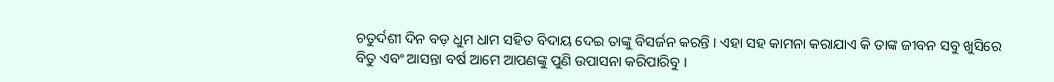ଚତୁର୍ଦଶୀ ଦିନ ବଡ଼ ଧୁମ ଧାମ ସହିତ ବିଦାୟ ଦେଇ ତାଙ୍କୁ ବିସର୍ଜନ କରନ୍ତି । ଏହା ସହ କାମନା କରାଯାଏ କି ତାଙ୍କ ଜୀବନ ସବୁ ଖୁସିରେ ବିତୁ ଏବଂ ଆସନ୍ତା ବର୍ଷ ଆମେ ଆପଣଙ୍କୁ ପୁଣି ଉପାସନା କରିପାରିବୁ ।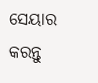ସେୟାର କରନ୍ତୁ